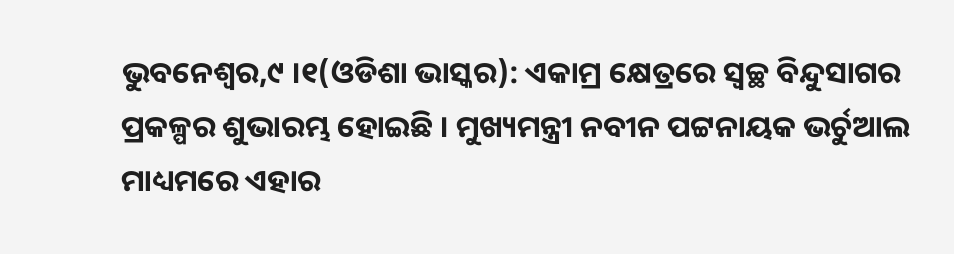ଭୁବନେଶ୍ୱର,୯ ।୧(ଓଡିଶା ଭାସ୍କର): ଏକାମ୍ର କ୍ଷେତ୍ରରେ ସ୍ୱଚ୍ଛ ବିନ୍ଦୁସାଗର ପ୍ରକଳ୍ପର ଶୁଭାରମ୍ଭ ହୋଇଛି । ମୁଖ୍ୟମନ୍ତ୍ରୀ ନବୀନ ପଟ୍ଟନାୟକ ଭର୍ଚୁଆଲ ମାଧ୍ୟମରେ ଏହାର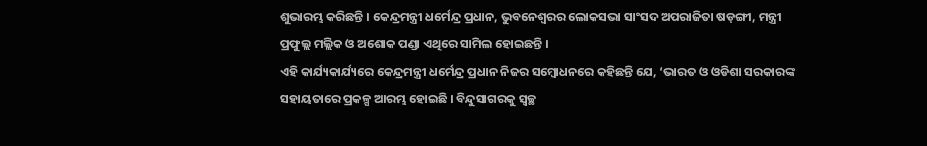ଶୁଭାରମ୍ଭ କରିଛନ୍ତି । କେନ୍ଦ୍ରମନ୍ତ୍ରୀ ଧର୍ମେନ୍ଦ୍ର ପ୍ରଧାନ, ଭୁବନେଶ୍ୱରର ଲୋକସଭା ସାଂସଦ ଅପରାଜିତା ଷଡ଼ଙ୍ଗୀ, ମନ୍ତ୍ରୀ ପ୍ରଫୁଲ୍ଲ ମଲ୍ଲିକ ଓ ଅଶୋକ ପଣ୍ଡା ଏଥିରେ ସାମିଲ ହୋଇଛନ୍ତି ।
ଏହି କାର୍ଯ୍ୟକାର୍ଯ୍ୟରେ କେନ୍ଦ୍ରମନ୍ତ୍ରୀ ଧର୍ମେନ୍ଦ୍ର ପ୍ରଧାନ ନିଜର ସମ୍ବୋଧନରେ କହିଛନ୍ତି ଯେ, ‘ଭାରତ ଓ ଓଡିଶା ସରକାରଙ୍କ ସହାୟତାରେ ପ୍ରକଳ୍ପ ଆରମ୍ଭ ହୋଇଛି । ବିନ୍ଦୁସାଗରକୁ ସ୍ୱଚ୍ଛ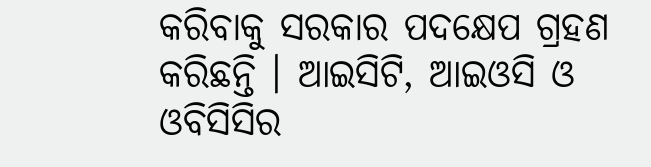କରିବାକୁ ସରକାର ପଦକ୍ଷେପ ଗ୍ରହଣ କରିଛନ୍ତି । ଆଇସିଟି, ଆଇଓସି ଓ ଓବିସିସିର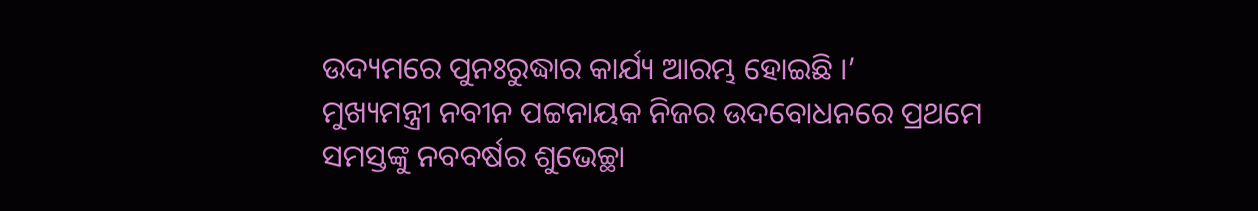ଉଦ୍ୟମରେ ପୁନଃରୁଦ୍ଧାର କାର୍ଯ୍ୟ ଆରମ୍ଭ ହୋଇଛି ।’
ମୁଖ୍ୟମନ୍ତ୍ରୀ ନବୀନ ପଟ୍ଟନାୟକ ନିଜର ଉଦବୋଧନରେ ପ୍ରଥମେ ସମସ୍ତଙ୍କୁ ନବବର୍ଷର ଶୁଭେଚ୍ଛା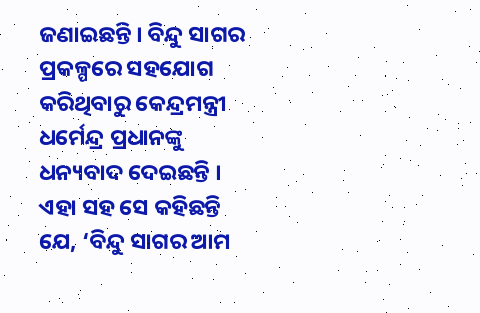ଜଣାଇଛନ୍ତି । ବିନ୍ଦୁ ସାଗର ପ୍ରକଳ୍ପରେ ସହଯୋଗ କରିଥିବାରୁ କେନ୍ଦ୍ରମନ୍ତ୍ରୀ ଧର୍ମେନ୍ଦ୍ର ପ୍ରଧାନଙ୍କୁ ଧନ୍ୟବାଦ ଦେଇଛନ୍ତି । ଏହା ସହ ସେ କହିଛନ୍ତି ଯେ, ‘ବିନ୍ଦୁ ସାଗର ଆମ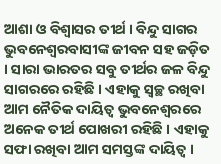ଆଶା ଓ ବିଶ୍ବାସର ତୀର୍ଥ । ବିନ୍ଦୁ ସାଗର ଭୁବନେଶ୍ବରବାସୀଙ୍କ ଜୀବନ ସହ ଜଡ଼ିତ । ସାରା ଭାରତର ସବୁ ତୀର୍ଥର ଜଳ ବିନ୍ଦୁ ସାଗରରେ ରହିଛି । ଏହାକୁ ସ୍ବଚ୍ଛ ରଖିବା ଆମ ନୈତିକ ଦାୟିତ୍ବ ଭୁବନେଶ୍ବରରେ ଅନେକ ତୀର୍ଥ ପୋଖରୀ ରହିଛି । ଏହାକୁ ସଫା ରଖିବା ଆମ ସମସ୍ତଙ୍କ ଦାୟିତ୍ବ ।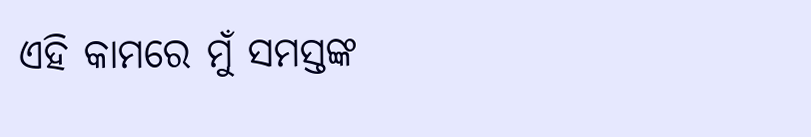ଏହି କାମରେ ମୁଁ ସମସ୍ତଙ୍କ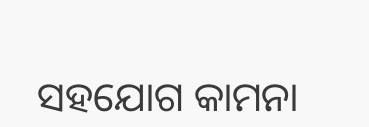ସହଯୋଗ କାମନା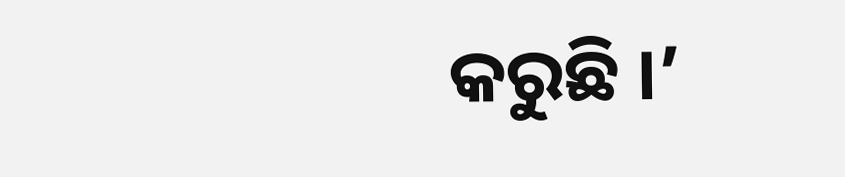କରୁଛି ।’